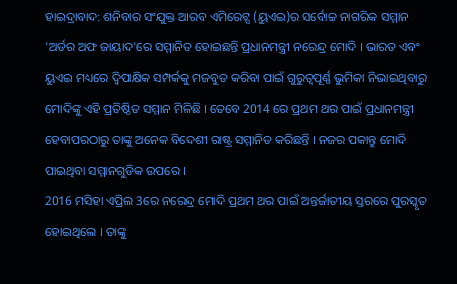ହାଇଦ୍ରାବାଦ: ଶନିବାର ସଂଯୁକ୍ତ ଆରବ ଏମିରେଟ୍ସ (ୟୁଏଇ)ର ସର୍ବୋଚ୍ଚ ନାଗରିକ ସମ୍ମାନ 'ଅର୍ଡର ଅଫ ଜାୟାଦ'ରେ ସମ୍ମାନିତ ହୋଇଛନ୍ତି ପ୍ରଧାନମନ୍ତ୍ରୀ ନରେନ୍ଦ୍ର ମୋଦି । ଭାରତ ଏବଂ ୟୁଏଇ ମଧ୍ୟରେ ଦ୍ବିପାକ୍ଷିକ ସମ୍ପର୍କକୁ ମଜବୁତ କରିବା ପାଇଁ ଗୁରୁତ୍ବପୂର୍ଣ୍ଣ ଭୁମିକା ନିଭାଇଥିବାରୁ ମୋଦିଙ୍କୁ ଏହି ପ୍ରତିଷ୍ଠିତ ସମ୍ମାନ ମିଳିଛି । ତେବେ 2014 ରେ ପ୍ରଥମ ଥର ପାଇଁ ପ୍ରଧାନମନ୍ତ୍ରୀ ହେବାପରଠାରୁ ତାଙ୍କୁ ଅନେକ ବିଦେଶୀ ରାଷ୍ଟ୍ର ସମ୍ମାନିତ କରିଛନ୍ତି । ନଜର ପକାନ୍ତୁ ମୋଦି ପାଇଥିବା ସମ୍ମାନଗୁଡିକ ଉପରେ ।
2016 ମସିହା ଏପ୍ରିଲ 3ରେ ନରେନ୍ଦ୍ର ମୋଦି ପ୍ରଥମ ଥର ପାଇଁ ଅନ୍ତର୍ଜାତୀୟ ସ୍ତରରେ ପୁରସ୍କୃତ ହୋଇଥିଲେ । ତାଙ୍କୁ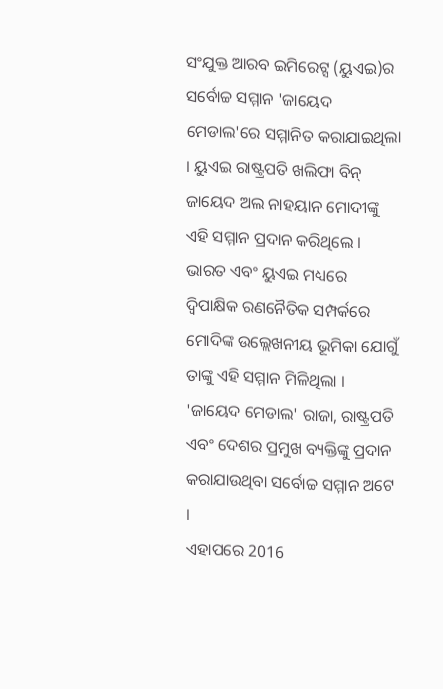ସଂଯୁକ୍ତ ଆରବ ଇମିରେଟ୍ସ (ୟୁଏଇ)ର ସର୍ବୋଚ୍ଚ ସମ୍ମାନ 'ଜାୟେଦ ମେଡାଲ'ରେ ସମ୍ମାନିତ କରାଯାଇଥିଲା । ୟୁଏଇ ରାଷ୍ଟ୍ରପତି ଖଲିଫା ବିନ୍ ଜାୟେଦ ଅଲ ନାହୟାନ ମୋଦୀଙ୍କୁ ଏହି ସମ୍ମାନ ପ୍ରଦାନ କରିଥିଲେ । ଭାରତ ଏବଂ ୟୁଏଇ ମଧ୍ୟରେ ଦ୍ବିପାକ୍ଷିକ ରଣନୈତିକ ସମ୍ପର୍କରେ ମୋଦିଙ୍କ ଉଲ୍ଲେଖନୀୟ ଭୂମିକା ଯୋଗୁଁ ତାଙ୍କୁ ଏହି ସମ୍ମାନ ମିଳିଥିଲା । 'ଜାୟେଦ ମେଡାଲ' ରାଜା, ରାଷ୍ଟ୍ରପତି ଏବଂ ଦେଶର ପ୍ରମୁଖ ବ୍ୟକ୍ତିଙ୍କୁ ପ୍ରଦାନ କରାଯାଉଥିବା ସର୍ବୋଚ୍ଚ ସମ୍ମାନ ଅଟେ ।
ଏହାପରେ 2016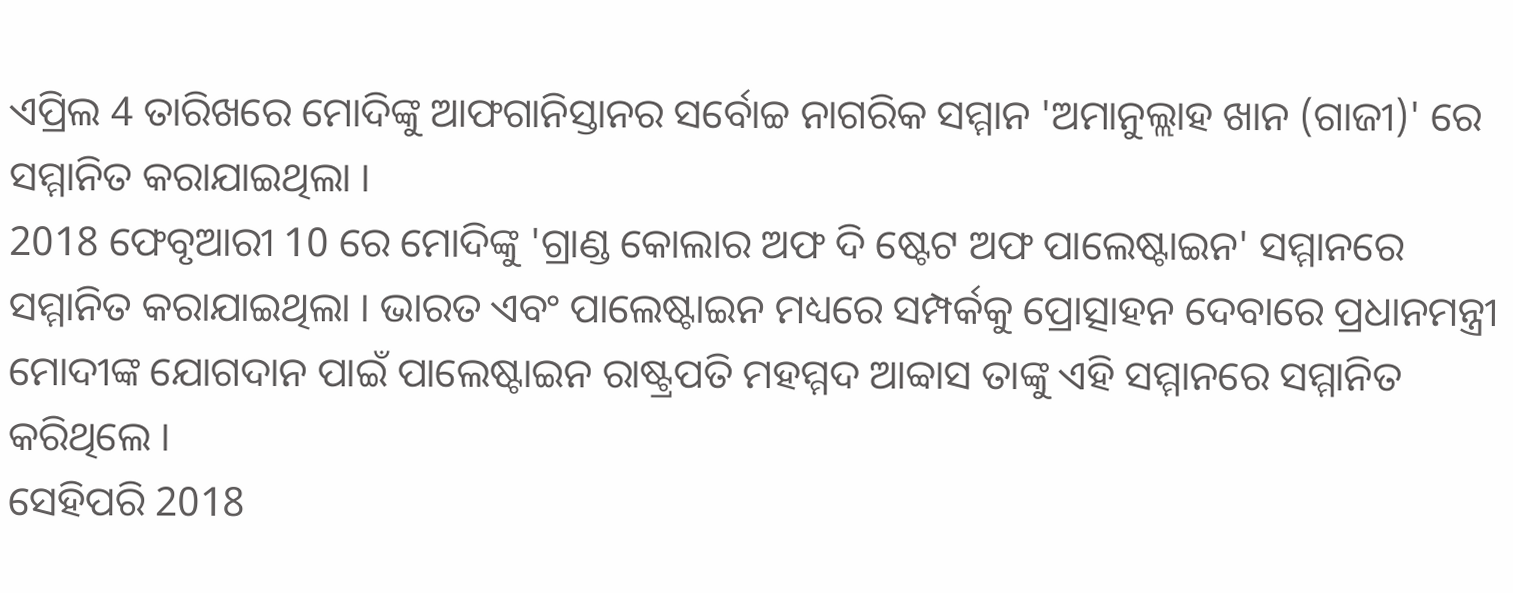ଏପ୍ରିଲ 4 ତାରିଖରେ ମୋଦିଙ୍କୁ ଆଫଗାନିସ୍ତାନର ସର୍ବୋଚ୍ଚ ନାଗରିକ ସମ୍ମାନ 'ଅମାନୁଲ୍ଲାହ ଖାନ (ଗାଜୀ)' ରେ ସମ୍ମାନିତ କରାଯାଇଥିଲା ।
2018 ଫେବୃଆରୀ 10 ରେ ମୋଦିଙ୍କୁ 'ଗ୍ରାଣ୍ଡ କୋଲାର ଅଫ ଦି ଷ୍ଟେଟ ଅଫ ପାଲେଷ୍ଟାଇନ' ସମ୍ମାନରେ ସମ୍ମାନିତ କରାଯାଇଥିଲା । ଭାରତ ଏବଂ ପାଲେଷ୍ଟାଇନ ମଧ୍ୟରେ ସମ୍ପର୍କକୁ ପ୍ରୋତ୍ସାହନ ଦେବାରେ ପ୍ରଧାନମନ୍ତ୍ରୀ ମୋଦୀଙ୍କ ଯୋଗଦାନ ପାଇଁ ପାଲେଷ୍ଟାଇନ ରାଷ୍ଟ୍ରପତି ମହମ୍ମଦ ଆବ୍ବାସ ତାଙ୍କୁ ଏହି ସମ୍ମାନରେ ସମ୍ମାନିତ କରିଥିଲେ ।
ସେହିପରି 2018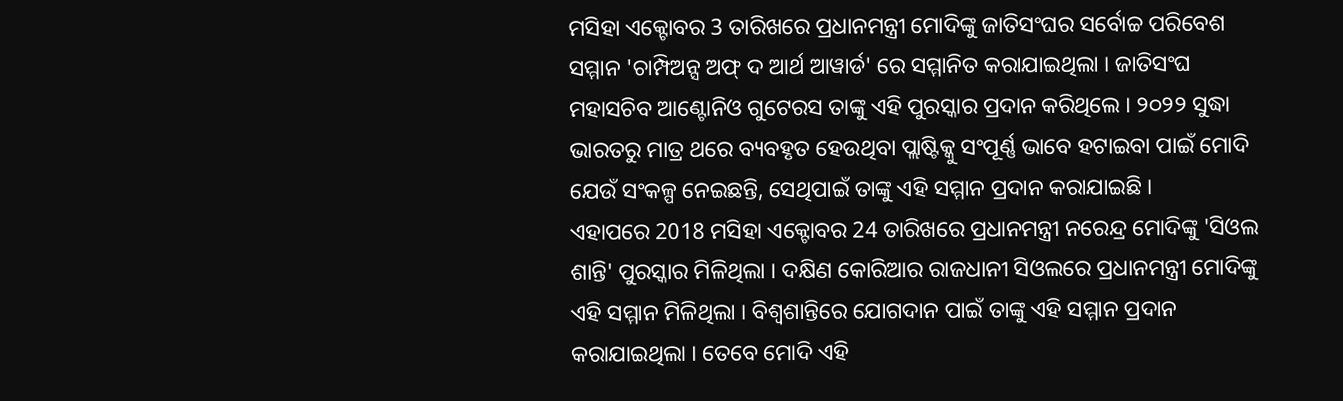ମସିହା ଏକ୍ଟୋବର 3 ତାରିଖରେ ପ୍ରଧାନମନ୍ତ୍ରୀ ମୋଦିଙ୍କୁ ଜାତିସଂଘର ସର୍ବୋଚ୍ଚ ପରିବେଶ ସମ୍ମାନ 'ଚାମ୍ପିଅନ୍ସ ଅଫ୍ ଦ ଆର୍ଥ ଆୱାର୍ଡ' ରେ ସମ୍ମାନିତ କରାଯାଇଥିଲା । ଜାତିସଂଘ ମହାସଚିବ ଆଣ୍ଟୋନିଓ ଗୁଟେରସ ତାଙ୍କୁ ଏହି ପୁରସ୍କାର ପ୍ରଦାନ କରିଥିଲେ । ୨୦୨୨ ସୁଦ୍ଧା ଭାରତରୁ ମାତ୍ର ଥରେ ବ୍ୟବହୃତ ହେଉଥିବା ପ୍ଲାଷ୍ଟିକ୍କୁ ସଂପୂର୍ଣ୍ଣ ଭାବେ ହଟାଇବା ପାଇଁ ମୋଦି ଯେଉଁ ସଂକଳ୍ପ ନେଇଛନ୍ତି, ସେଥିପାଇଁ ତାଙ୍କୁ ଏହି ସମ୍ମାନ ପ୍ରଦାନ କରାଯାଇଛି ।
ଏହାପରେ 2018 ମସିହା ଏକ୍ଟୋବର 24 ତାରିଖରେ ପ୍ରଧାନମନ୍ତ୍ରୀ ନରେନ୍ଦ୍ର ମୋଦିଙ୍କୁ 'ସିଓଲ ଶାନ୍ତି' ପୁରସ୍କାର ମିଳିଥିଲା । ଦକ୍ଷିଣ କୋରିଆର ରାଜଧାନୀ ସିଓଲରେ ପ୍ରଧାନମନ୍ତ୍ରୀ ମୋଦିଙ୍କୁ ଏହି ସମ୍ମାନ ମିଳିଥିଲା । ବିଶ୍ବଶାନ୍ତିରେ ଯୋଗଦାନ ପାଇଁ ତାଙ୍କୁ ଏହି ସମ୍ମାନ ପ୍ରଦାନ କରାଯାଇଥିଲା । ତେବେ ମୋଦି ଏହି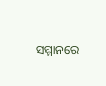ସମ୍ମାନରେ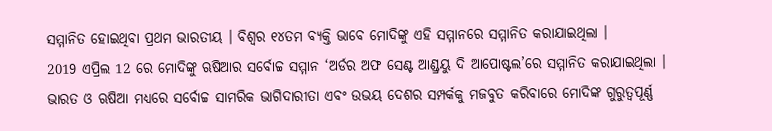ସମ୍ମାନିତ ହୋଇଥିବା ପ୍ରଥମ ଭାରତୀୟ । ବିଶ୍ବର ୧୪ତମ ବ୍ୟକ୍ତି ଭାବେ ମୋଦିଙ୍କୁ ଏହି ସମ୍ମାନରେ ସମ୍ମାନିତ କରାଯାଇଥିଲା ।
2019 ଏପ୍ରିଲ 12 ରେ ମୋଦିଙ୍କୁ ଋଷିଆର ସର୍ବୋଚ୍ଚ ସମ୍ମାନ ‘ଅର୍ଡର ଅଫ ସେଣ୍ଟ ଆଣ୍ଡ୍ରୟୁ ଦି ଆପୋଷ୍ଟଲ’ରେ ସମ୍ମାନିତ କରାଯାଇଥିଲା । ଭାରତ ଓ ଋଷିଆ ମଧ୍ୟରେ ସର୍ବୋଚ୍ଚ ସାମରିକ ଭାଗିଦାରୀତା ଏବଂ ଉଭୟ ଦେଶର ସମ୍ପର୍କକୁ ମଜବୁତ କରିବାରେ ମୋଦିଙ୍କ ଗୁରୁତ୍ବପୂର୍ଣ୍ଣ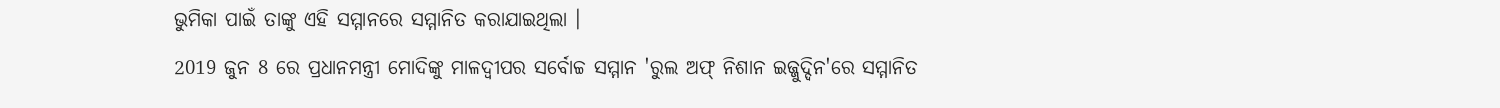ଭୁମିକା ପାଇଁ ତାଙ୍କୁ ଏହି ସମ୍ମାନରେ ସମ୍ମାନିତ କରାଯାଇଥିଲା ।
2019 ଜୁନ 8 ରେ ପ୍ରଧାନମନ୍ତ୍ରୀ ମୋଦିଙ୍କୁ ମାଳଦ୍ବୀପର ସର୍ବୋଚ୍ଚ ସମ୍ମାନ 'ରୁଲ ଅଫ୍ ନିଶାନ ଇଜ୍ଜୁଦ୍ଦିନ'ରେ ସମ୍ମାନିତ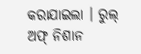କରାଯାଇଲା । ରୁଲ୍ ଅଫ୍ ନିଶାନ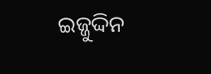ଇଜ୍ଜୁଦ୍ଦିନ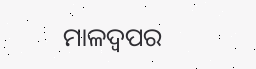ମାଳଦ୍ବପର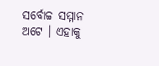ସର୍ବୋଚ୍ଚ ସମ୍ମାନ ଅଟେ । ଏହାକୁ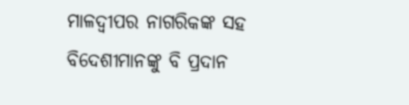ମାଳଦ୍ବୀପର ନାଗରିକଙ୍କ ସହ ବିଦେଶୀମାନଙ୍କୁ ବି ପ୍ରଦାନ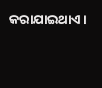କରାଯାଇଥାଏ ।